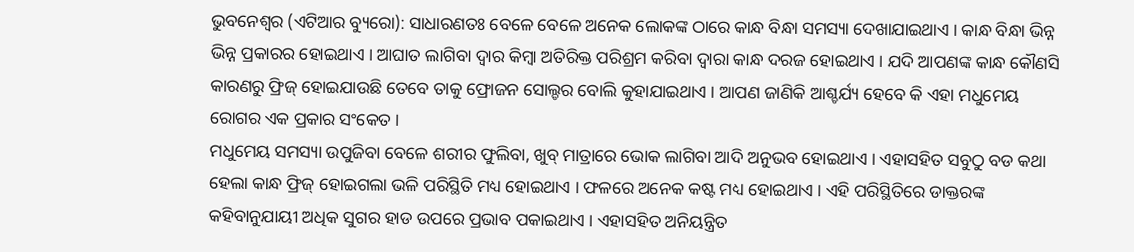ଭୁବନେଶ୍ୱର (ଏଟିଆର ବ୍ୟୁରୋ): ସାଧାରଣତଃ ବେଳେ ବେଳେ ଅନେକ ଲୋକଙ୍କ ଠାରେ କାନ୍ଧ ବିନ୍ଧା ସମସ୍ୟା ଦେଖାଯାଇଥାଏ । କାନ୍ଧ ବିନ୍ଧା ଭିନ୍ନ ଭିନ୍ନ ପ୍ରକାରର ହୋଇଥାଏ । ଆଘାତ ଲାଗିବା ଦ୍ୱାର କିମ୍ବା ଅତିରିକ୍ତ ପରିଶ୍ରମ କରିବା ଦ୍ୱାରା କାନ୍ଧ ଦରଜ ହୋଇଥାଏ । ଯଦି ଆପଣଙ୍କ କାନ୍ଧ କୌଣସି କାରଣରୁ ଫ୍ରିଜ୍ ହୋଇଯାଉଛି ତେବେ ତାକୁ ଫ୍ରୋଜନ ସୋଲ୍ଡର ବୋଲି କୁହାଯାଇଥାଏ । ଆପଣ ଜାଣିକି ଆଶ୍ଚର୍ଯ୍ୟ ହେବେ କି ଏହା ମଧୁମେୟ ରୋଗର ଏକ ପ୍ରକାର ସଂକେତ ।
ମଧୁମେୟ ସମସ୍ୟା ଉପୁଜିବା ବେଳେ ଶରୀର ଫୁଲିବା, ଖୁବ୍ ମାତ୍ରାରେ ଭୋକ ଲାଗିବା ଆଦି ଅନୁଭବ ହୋଇଥାଏ । ଏହାସହିତ ସବୁଠୁ ବଡ କଥା ହେଲା କାନ୍ଧ ଫ୍ରିଜ୍ ହୋଇଗଲା ଭଳି ପରିସ୍ଥିତି ମଧ୍ୟ ହୋଇଥାଏ । ଫଳରେ ଅନେକ କଷ୍ଟ ମଧ୍ୟ ହୋଇଥାଏ । ଏହି ପରିସ୍ଥିତିରେ ଡାକ୍ତରଙ୍କ କହିବାନୁଯାୟୀ ଅଧିକ ସୁଗର ହାଡ ଉପରେ ପ୍ରଭାବ ପକାଇଥାଏ । ଏହାସହିତ ଅନିୟନ୍ତ୍ରିତ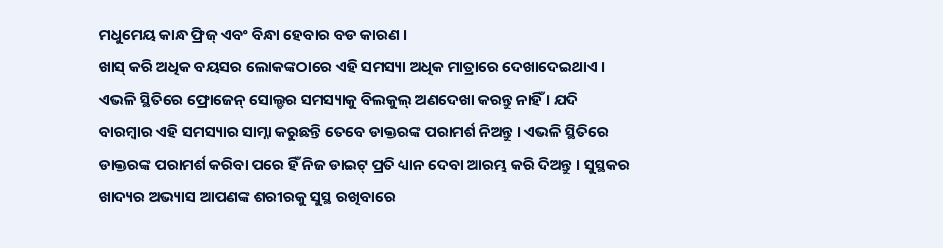ମଧୁମେୟ କାନ୍ଧ ଫ୍ରିଜ୍ ଏବଂ ବିନ୍ଧା ହେବାର ବଡ କାରଣ ।
ଖାସ୍ କରି ଅଧିକ ବୟସର ଲୋକଙ୍କଠାରେ ଏହି ସମସ୍ୟା ଅଧିକ ମାତ୍ରାରେ ଦେଖାଦେଇଥାଏ । ଏଭଳି ସ୍ଥିତିରେ ଫ୍ରୋଜେନ୍ ସୋଲ୍ଡର ସମସ୍ୟାକୁ ବିଲକୁଲ୍ ଅଣଦେଖା କରନ୍ତୁ ନାହିଁ । ଯଦି ବାରମ୍ବାର ଏହି ସମସ୍ୟାର ସାମ୍ନା କରୁଛନ୍ତି ତେବେ ଡାକ୍ତରଙ୍କ ପରାମର୍ଶ ନିଅନ୍ତୁ । ଏଭଳି ସ୍ଥିତିରେ ଡାକ୍ତରଙ୍କ ପରାମର୍ଶ କରିବା ପରେ ହିଁ ନିଜ ଡାଇଟ୍ ପ୍ରତି ଧ୍ୟାନ ଦେବା ଆରମ୍ଭ କରି ଦିଅନ୍ତୁ । ସୁସ୍ଥକର ଖାଦ୍ୟର ଅଭ୍ୟାସ ଆପଣଙ୍କ ଶରୀରକୁ ସୁସ୍ଥ ରଖିବାରେ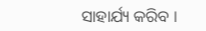ସାହାର୍ଯ୍ୟ କରିବ ।